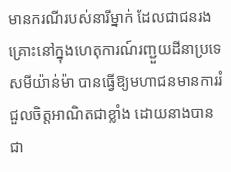មានករណីរបស់នារីម្នាក់ ដែលជាជនរងគ្រោះនៅក្នុងហេតុការណ៍រញ្ជួយដីនាប្រទេសមីយ៉ាន់ម៉ា បានធ្វើឱ្យមហាជនមានការរំជួលចិត្តអាណិតជាខ្លាំង ដោយនាងបានជា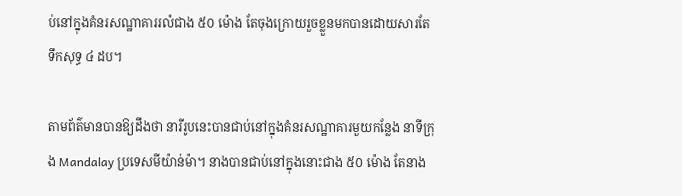ប់នៅក្នុងគំនរសណ្ឋាគាររលំជាង ៥០ ម៉ោង តែចុងក្រោយរួចខ្លួនមកបានដោយសារតែទឹកសុទ្ធ ៤ ដប។

តាមព័ត៌មានបានឱ្យដឹងថា នារីរូបនេះបានជាប់នៅក្នុងគំនរសណ្ឋាគារមួយកន្លែង នាទីក្រុង Mandalay ប្រទេសមីយ៉ាន់ម៉ា។ នាងបានជាប់នៅក្នុងនោះជាង ៥០ ម៉ោង តែនាង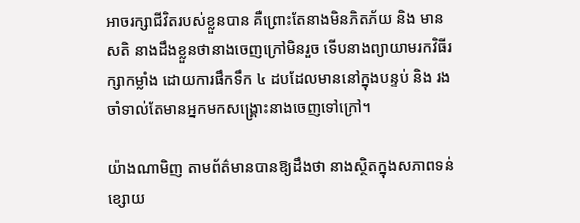អាចរក្សាជីវិតរបស់ខ្លួនបាន គឺព្រោះតែនាងមិនភិតភ័យ និង មានសតិ នាងដឹងខ្លួនថានាងចេញក្រៅមិនរួច ទើបនាងព្យាយាមរកវិធីរក្សាកម្លាំង ដោយការផឹកទឹក ៤ ដបដែលមាននៅក្នុងបន្ទប់ និង រងចាំទាល់តែមានអ្នកមកសង្រ្គោះនាងចេញទៅក្រៅ។

យ៉ាងណាមិញ តាមព័ត៌មានបានឱ្យដឹងថា នាងស្ថិតក្នុងសភាពទន់ខ្សោយ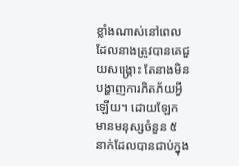ខ្លាំងណាស់នៅពេលដែលនាងត្រូវបានគេជួយសង្រ្គោះ តែនាងមិនបង្ហាញការភិតភ័យអ្វីឡើយ។ ដោយឡែក មានមនុស្សចំនួន ៥ នាក់ដែលបានជាប់ក្នុង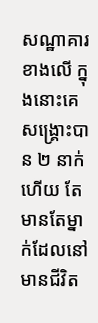សណ្ឋាគារខាងលើ ក្នុងនោះគេសង្រ្គោះបាន ២ នាក់ហើយ តែមានតែម្នាក់ដែលនៅមានជីវិត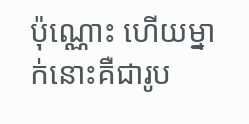ប៉ុណ្ណោះ ហើយម្នាក់នោះគឺជារូប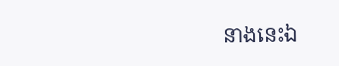នាងនេះឯ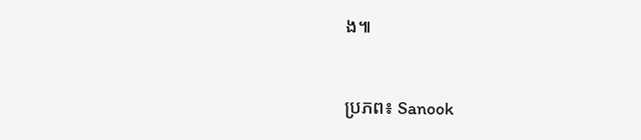ង៕


ប្រភព៖ Sanook